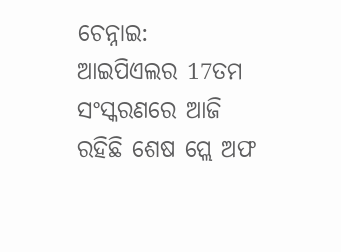ଚେନ୍ନାଇ: ଆଇପିଏଲର 17ତମ ସଂସ୍କରଣରେ ଆଜି ରହିଛି ଶେଷ ପ୍ଲେ ଅଫ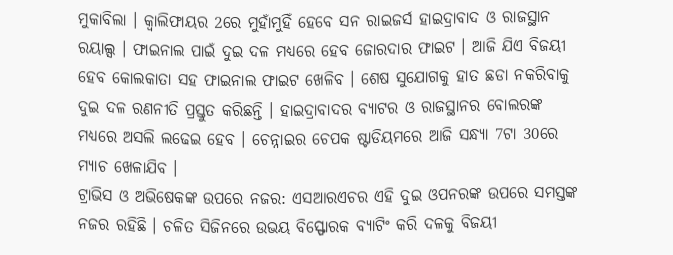ମୁକାବିଲା । କ୍ବାଲିଫାୟର 2ରେ ମୁହାଁମୁହିଁ ହେବେ ସନ ରାଇଜର୍ସ ହାଇଦ୍ରାବାଦ ଓ ରାଜସ୍ଥାନ ରୟାଲ୍ସ । ଫାଇନାଲ ପାଇଁ ଦୁଇ ଦଳ ମଧ୍ୟରେ ହେବ ଜୋରଦାର ଫାଇଟ । ଆଜି ଯିଏ ବିଜୟୀ ହେବ କୋଲକାତା ସହ ଫାଇନାଲ ଫାଇଟ ଖେଳିବ । ଶେଷ ସୁଯୋଗକୁ ହାତ ଛଡା ନକରିବାକୁ ଦୁଇ ଦଳ ରଣନୀତି ପ୍ରସ୍ତୁତ କରିଛନ୍ତି । ହାଇଦ୍ରାବାଦର ବ୍ୟାଟର ଓ ରାଜସ୍ଥାନର ବୋଲରଙ୍କ ମଧ୍ୟରେ ଅସଲି ଲଢେଇ ହେବ । ଚେନ୍ନାଇର ଚେପକ ଷ୍ଟାଡିୟମରେ ଆଜି ସନ୍ଧ୍ୟା 7ଟା 30ରେ ମ୍ୟାଚ ଖେଳାଯିବ ।
ଟ୍ରାଭିସ ଓ ଅଭିଷେକଙ୍କ ଉପରେ ନଜର: ଏସଆରଏଚର ଏହି ଦୁଇ ଓପନରଙ୍କ ଉପରେ ସମସ୍ତଙ୍କ ନଜର ରହିଛି । ଚଳିତ ସିଜିନରେ ଉଭୟ ବିସ୍ଫୋରକ ବ୍ୟାଟିଂ କରି ଦଳକୁ ବିଜୟୀ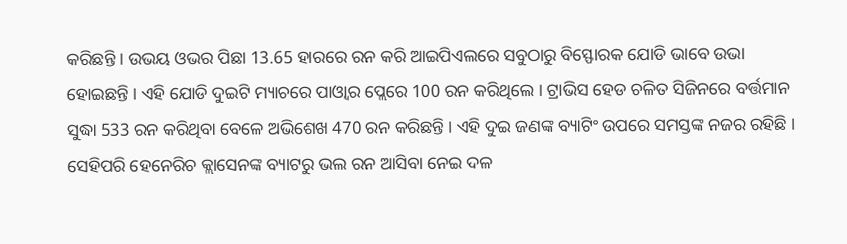କରିଛନ୍ତି । ଉଭୟ ଓଭର ପିଛା 13.65 ହାରରେ ରନ କରି ଆଇପିଏଲରେ ସବୁଠାରୁ ବିସ୍ଫୋରକ ଯୋଡି ଭାବେ ଉଭା ହୋଇଛନ୍ତି । ଏହି ଯୋଡି ଦୁଇଟି ମ୍ୟାଚରେ ପାଓ୍ବାର ପ୍ଲେରେ 100 ରନ କରିଥିଲେ । ଟ୍ରାଭିସ ହେଡ ଚଳିତ ସିଜିନରେ ବର୍ତ୍ତମାନ ସୁଦ୍ଧା 533 ରନ କରିଥିବା ବେଳେ ଅଭିଶେଖ 470 ରନ କରିଛନ୍ତି । ଏହି ଦୁଇ ଜଣଙ୍କ ବ୍ୟାଟିଂ ଉପରେ ସମସ୍ତଙ୍କ ନଜର ରହିଛି । ସେହିପରି ହେନେରିଚ କ୍ଲାସେନଙ୍କ ବ୍ୟାଟରୁ ଭଲ ରନ ଆସିବା ନେଇ ଦଳ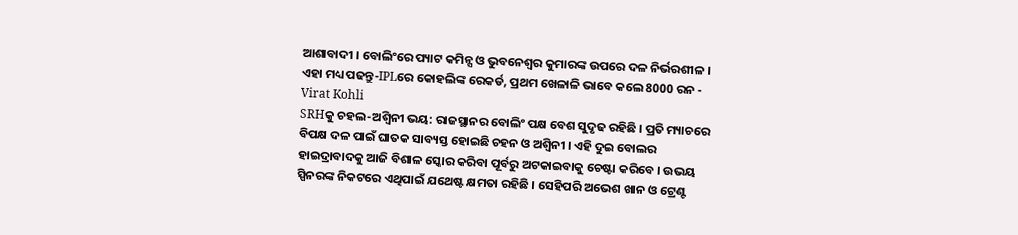ଆଶାବାଦୀ । ବୋଲିଂରେ ପ୍ୟାଟ କମିନ୍ସ ଓ ଭୁବନେଶ୍ୱର କୁମାରଙ୍କ ଉପରେ ଦଳ ନିର୍ଭରଶୀଳ ।
ଏହା ମଧ୍ୟ ପଢନ୍ତୁ-IPLରେ କୋହଲିଙ୍କ ରେକର୍ଡ, ପ୍ରଥମ ଖେଳାଳି ଭାବେ କଲେ 8000 ରନ - Virat Kohli
SRHକୁ ଚହଲ-ଅଶ୍ବିନୀ ଭୟ: ରାଜସ୍ଥାନର ବୋଲିଂ ପକ୍ଷ ବେଶ ସୁଦୃଢ ରହିଛି । ପ୍ରତି ମ୍ୟାଚରେ ବିପକ୍ଷ ଦଳ ପାଇଁ ଘାତକ ସାବ୍ୟସ୍ତ ହୋଇଛି ଚହନ ଓ ଅଶ୍ବିନୀ । ଏହି ଦୁଇ ବୋଲର ହାଇଦ୍ରାବାଦକୁ ଆଜି ବିଶାଳ ସ୍କୋର କରିବା ପୂର୍ବରୁ ଅଟକାଇବାକୁ ଚେଷ୍ଟା କରିବେ । ଉଭୟ ସ୍ପିନରଙ୍କ ନିକଟରେ ଏଥିପାଇଁ ଯଥେଷ୍ଟ କ୍ଷମତା ରହିଛି । ସେହିପରି ଅଭେଶ ଖାନ ଓ ଟ୍ରେଣ୍ଟ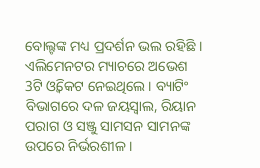ବୋଲ୍ଟଙ୍କ ମଧ୍ୟ ପ୍ରଦର୍ଶନ ଭଲ ରହିଛି । ଏଲିମେନଟର ମ୍ୟାଚରେ ଅଭେଶ 3ଟି ଓ୍ବିକେଟ ନେଇଥିଲେ । ବ୍ୟାଟିଂ ବିଭାଗରେ ଦଳ ଜୟସ୍ବାଲ, ରିୟାନ ପରାଗ ଓ ସଞ୍ଜୁ ସାମସନ ସାମନଙ୍କ ଉପରେ ନିର୍ଭରଶୀଳ ।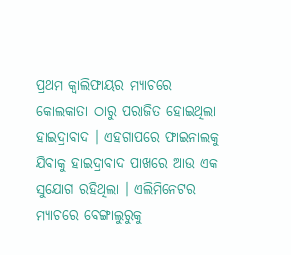ପ୍ରଥମ କ୍ବାଲିଫାୟର ମ୍ୟାଚରେ କୋଲକାତା ଠାରୁ ପରାଜିତ ହୋଇଥିଲା ହାଇଦ୍ରାବାଦ । ଏହଗାପରେ ଫାଇନାଲକୁ ଯିବାକୁ ହାଇଦ୍ରାବାଦ ପାଖରେ ଆଉ ଏକ ସୁଯୋଗ ରହିଥିଲା । ଏଲିମିନେଟର ମ୍ୟାଚରେ ବେଙ୍ଗାଲୁରୁକୁ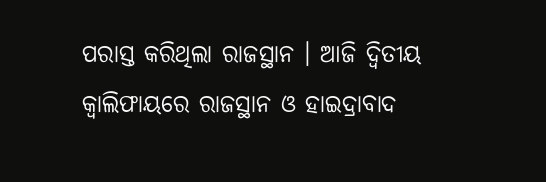ପରାସ୍ତ କରିଥିଲା ରାଜସ୍ଥାନ । ଆଜି ଦ୍ବିତୀୟ କ୍ବାଲିଫାୟରେ ରାଜସ୍ଥାନ ଓ ହାଇଦ୍ରାବାଦ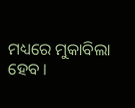ମଧ୍ୟରେ ମୁକାବିଲା ହେବ ।